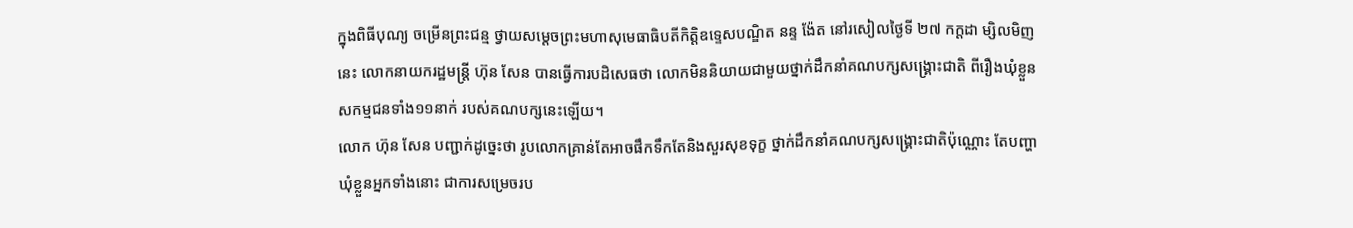ក្នុងពិធីបុណ្យ ចម្រើនព្រះជន្ម ថ្វាយសម្តេចព្រះមហាសុមេធាធិបតីកិត្តិឧទ្ទេសបណ្ឌិត នន្ទ ង៉ែត នៅរសៀលថ្ងៃទី ២៧ កក្តដា ម្សិលមិញនេះ លោកនាយករដ្ឋមន្ត្រី ហ៊ុន សែន បានធ្វើការបដិសេធថា លោកមិននិយាយជាមួយថ្នាក់ដឹកនាំគណបក្សសង្គ្រោះជាតិ ពីរឿងឃុំខ្លួនសកម្មជនទាំង១១នាក់ របស់គណបក្សនេះឡើយ។
លោក ហ៊ុន សែន បញ្ជាក់ដូច្នេះថា រូបលោកគ្រាន់តែអាចផឹកទឹកតែនិងសួរសុខទុក្ខ ថ្នាក់ដឹកនាំគណបក្សសង្គ្រោះជាតិប៉ុណ្ណោះ តែបញ្ហាឃុំខ្លួនអ្នកទាំងនោះ ជាការសម្រេចរប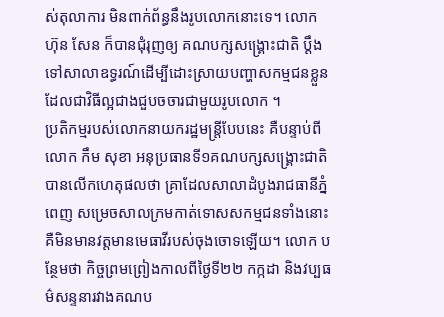ស់តុលាការ មិនពាក់ព័ន្ធនឹងរូបលោកនោះទេ។ លោក ហ៊ុន សែន ក៏បានជុំរុញឲ្យ គណបក្សសង្គ្រោះជាតិ ប្ដឹងទៅសាលាឧទ្ធរណ៍ដើម្បីដោះស្រាយបញ្ហាសកម្មជនខ្លួន ដែលជាវិធីល្អជាងជួបចចារជាមួយរូបលោក ។
ប្រតិកម្មរបស់លោកនាយករដ្ឋមន្ត្រីបែបនេះ គឺបន្ទាប់ពីលោក កឹម សុខា អនុប្រធានទី១គណបក្សសង្គ្រោះជាតិ បានលើកហេតុផលថា គ្រាដែលសាលាដំបូងរាជធានីភ្នំពេញ សម្រេចសាលក្រមកាត់ទោសសកម្មជនទាំងនោះ គឺមិនមានវត្តមានមេធាវីរបស់ចុងចោទឡើយ។ លោក បន្ថែមថា កិច្ចព្រមព្រៀងកាលពីថ្ងៃទី២២ កក្កដា និងវប្បធម៌សន្ទនារវាងគណប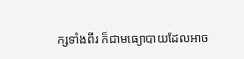ក្សទាំងពីរ ក៏ជាមធ្យោបាយដែលអាច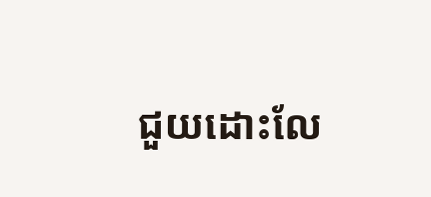ជួយដោះលែ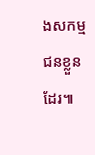ងសកម្មជនខ្លួនដែរ៕